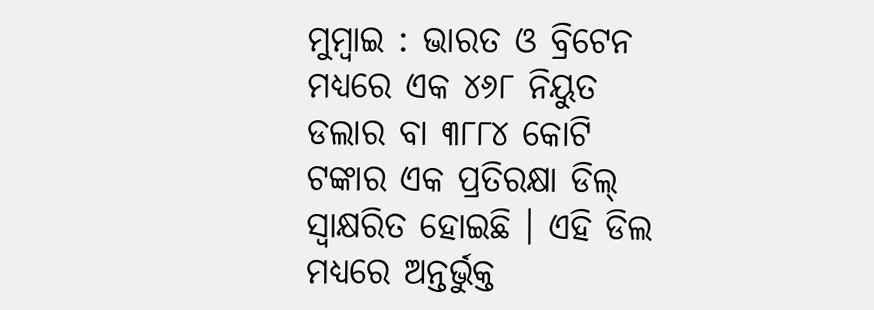ମୁମ୍ବାଇ : ଭାରତ ଓ ବ୍ରିଟେନ ମଧ୍ୟରେ ଏକ ୪୬୮ ନିୟୁତ ଡଲାର ବା ୩୮୮୪ କୋଟି ଟଙ୍କାର ଏକ ପ୍ରତିରକ୍ଷା ଡିଲ୍ ସ୍ବାକ୍ଷରିତ ହୋଇଛି । ଏହି ଡିଲ ମଧ୍ୟରେ ଅନ୍ତର୍ଭୁକ୍ତ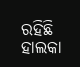ରହିଛି ହାଲକା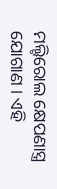ମଲ୍ଟିରୋଲ କ୍ଷେପଣାସ୍ତ୍ର ଯୋଗାଣ । ଏହି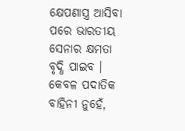କ୍ଷେପଣାସ୍ତ୍ର ଆସିବା ପରେ ଭାରତୀୟ ସେନାର କ୍ଷମତା ବୃଦ୍ଧି ପାଇବ । କେବଳ ପଦାତିକ ବାହିନୀ ନୁହେଁ,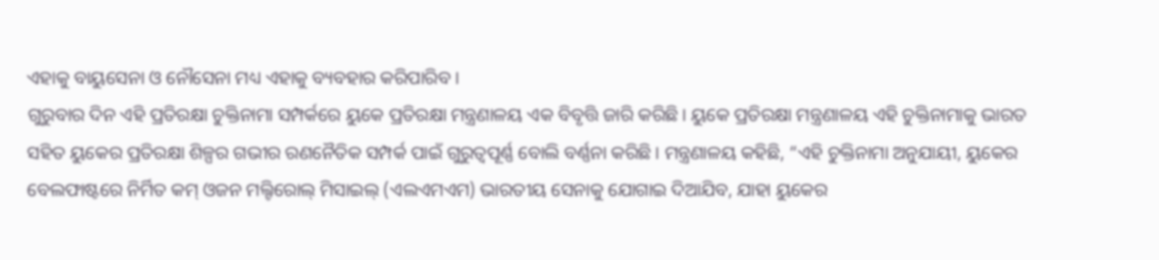ଏହାକୁ ବାୟୁସେନା ଓ ନୌସେନା ମଧ୍ୟ ଏହାକୁ ବ୍ୟବହାର କରିପାରିବ ।
ଗୁରୁବାର ଦିନ ଏହି ପ୍ରତିରକ୍ଷା ଚୁକ୍ତିନାମା ସମ୍ପର୍କରେ ୟୁକେ ପ୍ରତିରକ୍ଷା ମନ୍ତ୍ରଣାଳୟ ଏକ ବିବୃତ୍ତି ଜାରି କରିଛି। ୟୁକେ ପ୍ରତିରକ୍ଷା ମନ୍ତ୍ରଣାଳୟ ଏହି ଚୁକ୍ତିନାମାକୁ ଭାରତ ସହିତ ୟୁକେର ପ୍ରତିରକ୍ଷା ଶିଳ୍ପର ଗଭୀର ରଣନୈତିକ ସମ୍ପର୍କ ପାଇଁ ଗୁରୁତ୍ୱପୂର୍ଣ୍ଣ ବୋଲି ବର୍ଣ୍ଣନା କରିଛି। ମନ୍ତ୍ରଣାଳୟ କହିଛି, “ଏହି ଚୁକ୍ତିନାମା ଅନୁଯାୟୀ, ୟୁକେର ବେଲଫାଷ୍ଟରେ ନିର୍ମିତ କମ୍ ଓଜନ ମଲ୍ଟିରୋଲ୍ ମିସାଇଲ୍ (ଏଲଏମଏମ) ଭାରତୀୟ ସେନାକୁ ଯୋଗାଇ ଦିଆଯିବ, ଯାହା ୟୁକେର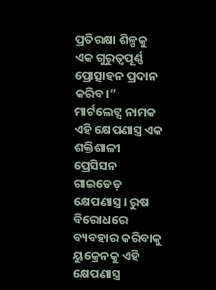ପ୍ରତିରକ୍ଷା ଶିଳ୍ପକୁ ଏକ ଗୁରୁତ୍ୱପୂର୍ଣ୍ଣ ପ୍ରୋତ୍ସାହନ ପ୍ରଦାନ କରିବ।”
ମାର୍ଟଲେଟ୍ସ ନାମକ ଏହି କ୍ଷେପଣାସ୍ତ୍ର ଏକ ଶକ୍ତିଶାଳୀ ପ୍ରେସିସନ ଗାଇଡେଡ୍ କ୍ଷେପଣାସ୍ତ୍ର । ରୁଷ ବିରୋଧରେ ବ୍ୟବହାର କରିବାକୁ ୟୁକ୍ରେନକୁ ଏହି କ୍ଷେପଣାସ୍ତ୍ର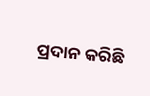ପ୍ରଦାନ କରିଛି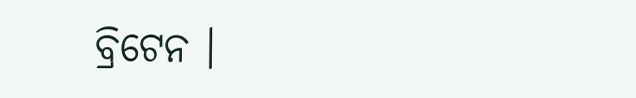ବ୍ରିଟେନ ।